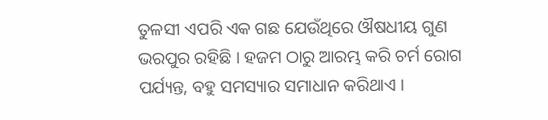ତୁଳସୀ ଏପରି ଏକ ଗଛ ଯେଉଁଥିରେ ଔଷଧୀୟ ଗୁଣ ଭରପୁର ରହିଛି । ହଜମ ଠାରୁ ଆରମ୍ଭ କରି ଚର୍ମ ରୋଗ ପର୍ଯ୍ୟନ୍ତ, ବହୁ ସମସ୍ୟାର ସମାଧାନ କରିଥାଏ ।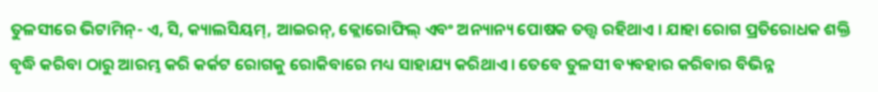ତୁଳସୀରେ ଭିଟାମିନ୍- ଏ, ସି, କ୍ୟାଲସିୟମ୍, ଆଇରନ୍, କ୍ଲୋରୋଫିଲ୍ ଏବଂ ଅନ୍ୟାନ୍ୟ ପୋଷକ ତତ୍ତ୍ୱ ରହିଥାଏ । ଯାହା ରୋଗ ପ୍ରତିରୋଧକ ଶକ୍ତି ବୃଦ୍ଧି କରିବା ଠାରୁ ଆରମ୍ଭ କରି କର୍କଟ ରୋଗକୁ ରୋକିବାରେ ମଧ୍ୟ ସାହାଯ୍ୟ କରିଥାଏ। ତେବେ ତୁଳସୀ ବ୍ୟବହାର କରିବାର ବିଭିନ୍ନ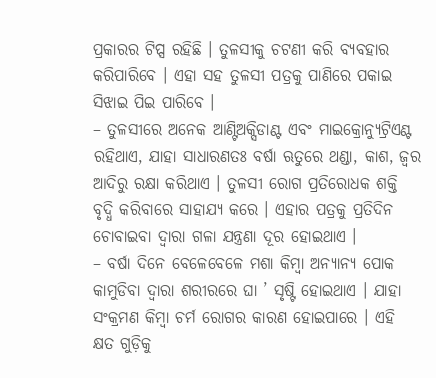ପ୍ରକାରର ଟିପ୍ସ ରହିଛି । ତୁଳସୀକୁ ଚଟଣୀ କରି ବ୍ୟବହାର କରିପାରିବେ । ଏହା ସହ ତୁଳସୀ ପତ୍ରକୁ ପାଣିରେ ପକାଇ ସିଝାଇ ପିଇ ପାରିବେ ।
– ତୁଳସୀରେ ଅନେକ ଆଣ୍ଟିଅକ୍ସିଡାଣ୍ଟ ଏବଂ ମାଇକ୍ରୋନ୍ୟୁଟ୍ରିଏଣ୍ଟ ରହିଥାଏ, ଯାହା ସାଧାରଣତଃ ବର୍ଷା ଋତୁରେ ଥଣ୍ଡା, କାଶ, ଜ୍ୱର ଆଦିରୁ ରକ୍ଷା କରିଥାଏ । ତୁଳସୀ ରୋଗ ପ୍ରତିରୋଧକ ଶକ୍ତି ବୃଦ୍ଧି କରିବାରେ ସାହାଯ୍ୟ କରେ । ଏହାର ପତ୍ରକୁ ପ୍ରତିଦିନ ଚୋବାଇବା ଦ୍ୱାରା ଗଳା ଯନ୍ତ୍ରଣା ଦୂର ହୋଇଥାଏ ।
– ବର୍ଷା ଦିନେ ବେଳେବେଳେ ମଶା କିମ୍ବା ଅନ୍ୟାନ୍ୟ ପୋକ କାମୁଡିବା ଦ୍ବାରା ଶରୀରରେ ଘା ’ ସୃଷ୍ଟି ହୋଇଥାଏ । ଯାହା ସଂକ୍ରମଣ କିମ୍ବା ଚର୍ମ ରୋଗର କାରଣ ହୋଇପାରେ । ଏହି କ୍ଷତ ଗୁଡ଼ିକୁ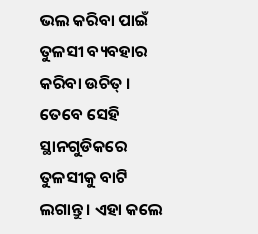ଭଲ କରିବା ପାଇଁ ତୁଳସୀ ବ୍ୟବହାର କରିବା ଉଚିତ୍ । ତେବେ ସେହି ସ୍ଥାନଗୁଡିକରେ ତୁଳସୀକୁ ବାଟି ଲଗାନ୍ତୁ । ଏହା କଲେ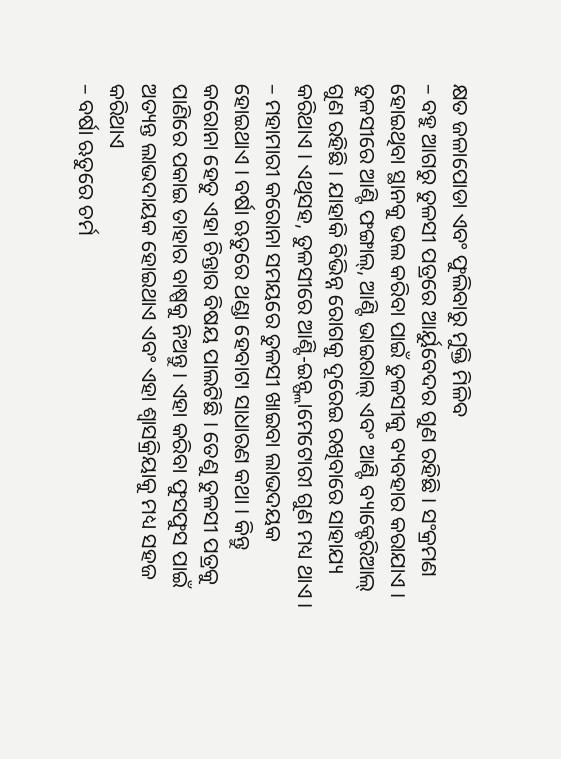କ୍ଷତ ଜଳାପୋଡା ଏବଂ ଫୁଲିବାରୁ ମୁକ୍ତି ମିଳିବ
– ବହୁ ଆଗରୁ ତୁଳସୀ ପତ୍ରରେ ଆର୍ୟୁବେଦର ଗୁଣ ରହିଛି । ସଂକ୍ରମଣ ହୋଇଥିବା ସ୍ଥାନକୁ ଭଲ କରିବା ପାଇଁ ତୁଳସୀକୁ ବ୍ୟବହାର କରାଯାଏ । ତୁଳସୀରେ ଆଣ୍ଟି ଫଙ୍ଗାଲ୍, ଆଣ୍ଟି ଭାଇରାଲ୍ ଏବଂ ଆଣ୍ଟି ବ୍ୟାକ୍ଟେରିଆଲ୍ ଗୁଣ ରହିଛି । ଯାହାକି ବିଭିନ୍ନ ରୋଗକୁ ଦୂରେଇ ରଖିବାରେ ସାହାଯ୍ୟ କରିଥାଏ । ଏଥିସହ, ତୁଳସୀରେ ଆଣ୍ଟି-ଇନ୍ଫ୍ଲାମେଟୋରୀ ଗୁଣ ମଧ୍ୟ ଥାଏ ।
– ମହାମାରୀ କରୋନା ସମୟରେ ତୁଳସୀ ଖାଇବା ଲାଭଦୟକ ହୋଇଥାଏ । ବର୍ଷା ଋତୁରେ ଥଣ୍ଡା ହେବାଟା ସାଧାରଣ କଥା । କିନ୍ତୁ କରୋନା ହେତୁ ଏହା ଚିନ୍ତାର ବିଷୟ ପାଲଟିଛି । ତେଣୁ ତୁଳସୀ ପତ୍ରକୁ ପାଣିରେ ପକାଇ ତାହାର ବାଷ୍ପକୁ ନିଅନ୍ତୁ । ଏହା କରିବା ଫୁସଫୁସ ପାଇଁ ଅତ୍ୟନ୍ତ ଲାଭଦାୟକ ହୋଇଥାଏ ଏବଂ ଏହା ଶ୍ୱାସକ୍ରିୟାକୁ ମଧ୍ୟ ସହଜ କରିଥାଏ
– ବର୍ଷା ଋତୁରେ ଚର୍ମ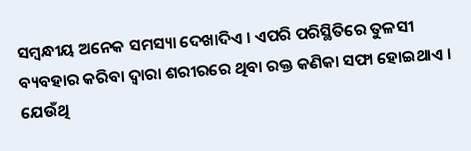ସମ୍ବନ୍ଧୀୟ ଅନେକ ସମସ୍ୟା ଦେଖାଦିଏ । ଏପରି ପରିସ୍ଥିତିରେ ତୁଳସୀ ବ୍ୟବହାର କରିବା ଦ୍ବାରା ଶରୀରରେ ଥିବା ରକ୍ତ କଣିକା ସଫା ହୋଇଥାଏ । ଯେଉଁଥି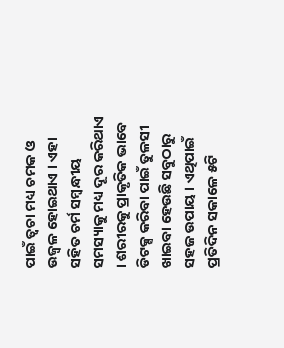ପାଇଁ ତ୍ବଚା ମଧ୍ୟ ଚମକ ଓ ଉଜ୍ବଳ ହୋଇଥାଏ । ଏହା ସହିତ ଚର୍ମ ସମ୍ବନ୍ଧୀୟ ସମସ୍ୟାକୁ ମଧ୍ୟ ଦୂର କରିଥାଏ । ଶରୀରକୁ ପ୍ରାକୃତିକ ଭାବେ ଡିଟକ୍ସ କରିବା ପାଇଁ ତୁଳସୀ ଖାଇବା ହେଉଛି ସବୁଠାରୁ ସହଜ ଉପାୟ । ଏଥିପାଇଁ ପ୍ରତିଦିନ ସକାଳେ ୫ଟି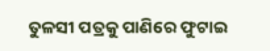ତୁଳସୀ ପତ୍ରକୁ ପାଣିରେ ଫୁଟାଇ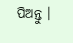ପିଅନ୍ତୁ ।